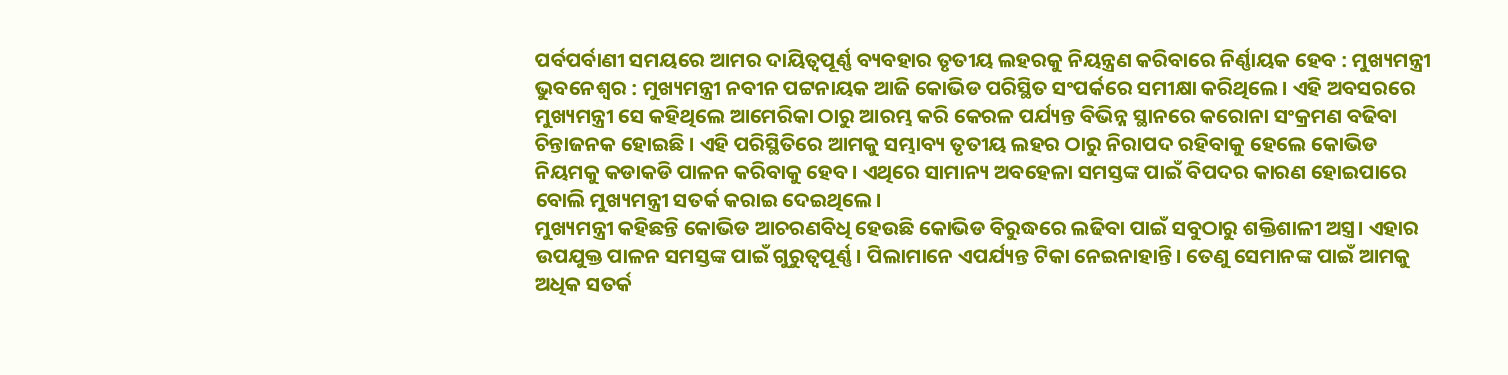ପର୍ବପର୍ବାଣୀ ସମୟରେ ଆମର ଦାୟିତ୍ୱପୂର୍ଣ୍ଣ ବ୍ୟବହାର ତୃତୀୟ ଲହରକୁ ନିୟନ୍ତ୍ରଣ କରିବାରେ ନିର୍ଣ୍ଣାୟକ ହେବ : ମୁଖ୍ୟମନ୍ତ୍ରୀ
ଭୁବନେଶ୍ୱର : ମୁଖ୍ୟମନ୍ତ୍ରୀ ନବୀନ ପଟ୍ଟନାୟକ ଆଜି କୋଭିଡ ପରିସ୍ଥିତ ସଂପର୍କରେ ସମୀକ୍ଷା କରିଥିଲେ। ଏହି ଅବସରରେ ମୁଖ୍ୟମନ୍ତ୍ରୀ ସେ କହିଥିଲେ ଆମେରିକା ଠାରୁ ଆରମ୍ଭ କରି କେରଳ ପର୍ଯ୍ୟନ୍ତ ବିଭିନ୍ନ ସ୍ଥାନରେ କରୋନା ସଂକ୍ରମଣ ବଢିବା ଚିନ୍ତାଜନକ ହୋଇଛି । ଏହି ପରିସ୍ଥିତିରେ ଆମକୁ ସମ୍ଭାବ୍ୟ ତୃତୀୟ ଲହର ଠାରୁ ନିରାପଦ ରହିବାକୁ ହେଲେ କୋଭିଡ ନିୟମକୁ କଡାକଡି ପାଳନ କରିବାକୁ ହେବ। ଏଥିରେ ସାମାନ୍ୟ ଅବହେଳା ସମସ୍ତଙ୍କ ପାଇଁ ବିପଦର କାରଣ ହୋଇପାରେ ବୋଲି ମୁଖ୍ୟମନ୍ତ୍ରୀ ସତର୍କ କରାଇ ଦେଇଥିଲେ।
ମୁଖ୍ୟମନ୍ତ୍ରୀ କହିଛନ୍ତି କୋଭିଡ ଆଚରଣବିଧି ହେଉଛି କୋଭିଡ ବିରୁଦ୍ଧରେ ଲଢିବା ପାଇଁ ସବୁଠାରୁ ଶକ୍ତିଶାଳୀ ଅସ୍ତ୍ର। ଏହାର ଉପଯୁକ୍ତ ପାଳନ ସମସ୍ତଙ୍କ ପାଇଁ ଗୁରୁତ୍ୱପୂର୍ଣ୍ଣ। ପିଲାମାନେ ଏପର୍ଯ୍ୟନ୍ତ ଟିକା ନେଇନାହାନ୍ତି। ତେଣୁ ସେମାନଙ୍କ ପାଇଁ ଆମକୁ ଅଧିକ ସତର୍କ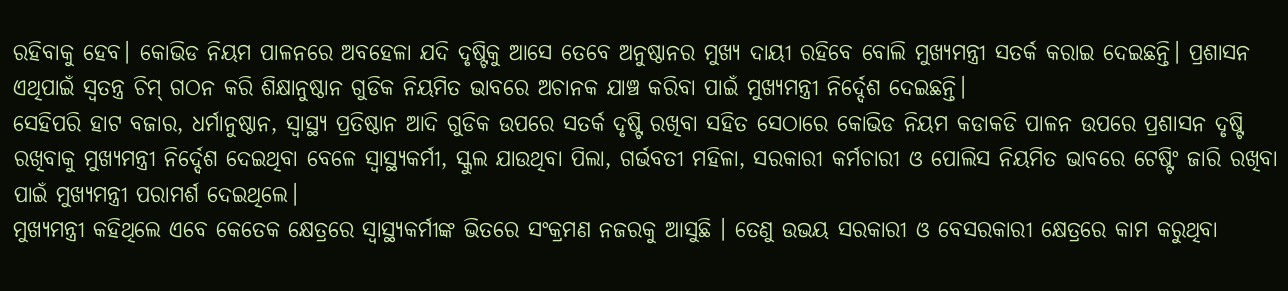ରହିବାକୁ ହେବ। କୋଭିଡ ନିୟମ ପାଳନରେ ଅବହେଳା ଯଦି ଦୃଷ୍ଟିକୁ ଆସେ ତେବେ ଅନୁଷ୍ଠାନର ମୁଖ୍ୟ ଦାୟୀ ରହିବେ ବୋଲି ମୁଖ୍ୟମନ୍ତ୍ରୀ ସତର୍କ କରାଇ ଦେଇଛନ୍ତି। ପ୍ରଶାସନ ଏଥିପାଇଁ ସ୍ଵତନ୍ତ୍ର ଚିମ୍ ଗଠନ କରି ଶିକ୍ଷାନୁଷ୍ଠାନ ଗୁଡିକ ନିୟମିତ ଭାବରେ ଅଚାନକ ଯାଞ୍ଚ କରିବା ପାଇଁ ମୁଖ୍ୟମନ୍ତ୍ରୀ ନିର୍ଦ୍ଦେଶ ଦେଇଛନ୍ତି।
ସେହିପରି ହାଟ ବଜାର, ଧର୍ମାନୁଷ୍ଠାନ, ସ୍ୱାସ୍ଥ୍ୟ ପ୍ରତିଷ୍ଠାନ ଆଦି ଗୁଡିକ ଉପରେ ସତର୍କ ଦୃଷ୍ଟି ରଖିବା ସହିତ ସେଠାରେ କୋଭିଡ ନିୟମ କଡାକଡି ପାଳନ ଉପରେ ପ୍ରଶାସନ ଦୃଷ୍ଟି ରଖିବାକୁ ମୁଖ୍ୟମନ୍ତ୍ରୀ ନିର୍ଦ୍ଦେଶ ଦେଇଥିବା ବେଳେ ସ୍ୱାସ୍ଥ୍ୟକର୍ମୀ, ସ୍କୁଲ ଯାଉଥିବା ପିଲା, ଗର୍ଭବତୀ ମହିଳା, ସରକାରୀ କର୍ମଚାରୀ ଓ ପୋଲିସ ନିୟମିତ ଭାବରେ ଟେଷ୍ଟିଂ ଜାରି ରଖିବା ପାଇଁ ମୁଖ୍ୟମନ୍ତ୍ରୀ ପରାମର୍ଶ ଦେଇଥିଲେ।
ମୁଖ୍ୟମନ୍ତ୍ରୀ କହିଥିଲେ ଏବେ କେତେକ କ୍ଷେତ୍ରରେ ସ୍ବାସ୍ଥ୍ୟକର୍ମୀଙ୍କ ଭିତରେ ସଂକ୍ରମଣ ନଜରକୁ ଆସୁଛି । ତେଣୁ ଉଭୟ ସରକାରୀ ଓ ବେସରକାରୀ କ୍ଷେତ୍ରରେ କାମ କରୁଥିବା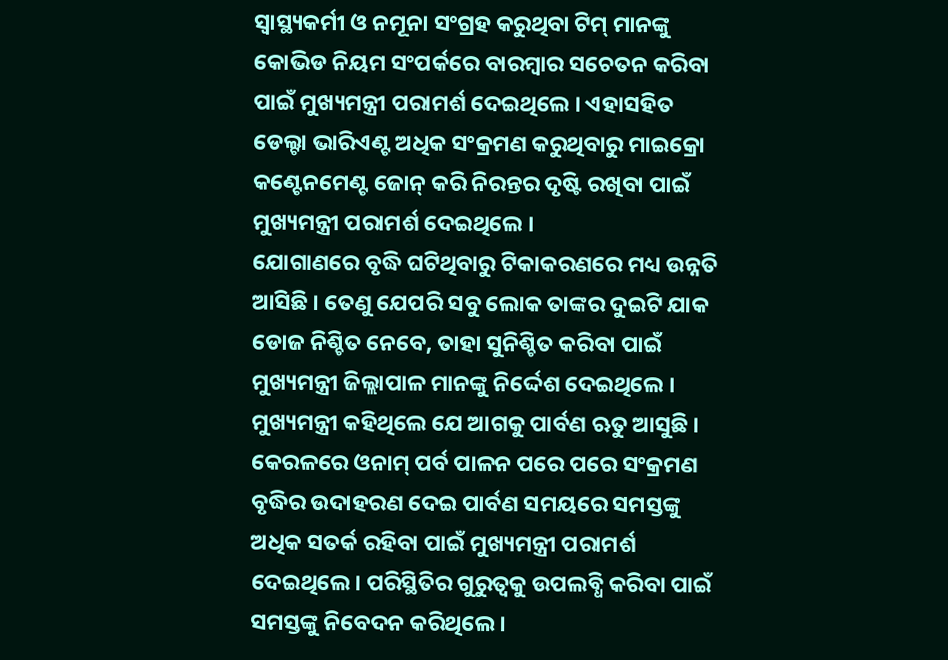ସ୍ବାସ୍ଥ୍ୟକର୍ମୀ ଓ ନମୂନା ସଂଗ୍ରହ କରୁଥିବା ଟିମ୍ ମାନଙ୍କୁ କୋଭିଡ ନିୟମ ସଂପର୍କରେ ବାରମ୍ବାର ସଚେତନ କରିବା ପାଇଁ ମୁଖ୍ୟମନ୍ତ୍ରୀ ପରାମର୍ଶ ଦେଇଥିଲେ । ଏହାସହିତ ଡେଲ୍ଟା ଭାରିଏଣ୍ଟ ଅଧିକ ସଂକ୍ରମଣ କରୁଥିବାରୁ ମାଇକ୍ରୋ କଣ୍ଟେନମେଣ୍ଟ ଜୋନ୍ କରି ନିରନ୍ତର ଦୃଷ୍ଟି ରଖିବା ପାଇଁ ମୁଖ୍ୟମନ୍ତ୍ରୀ ପରାମର୍ଶ ଦେଇଥିଲେ ।
ଯୋଗାଣରେ ବୃଦ୍ଧି ଘଟିଥିବାରୁ ଟିକାକରଣରେ ମଧ୍ୟ ଉନ୍ନତି ଆସିଛି । ତେଣୁ ଯେପରି ସବୁ ଲୋକ ତାଙ୍କର ଦୁଇଟି ଯାକ ଡୋଜ ନିଶ୍ଚିତ ନେବେ, ତାହା ସୁନିଶ୍ଚିତ କରିବା ପାଇଁ ମୁଖ୍ୟମନ୍ତ୍ରୀ ଜିଲ୍ଲାପାଳ ମାନଙ୍କୁ ନିର୍ଦ୍ଦେଶ ଦେଇଥିଲେ । ମୁଖ୍ୟମନ୍ତ୍ରୀ କହିଥିଲେ ଯେ ଆଗକୁ ପାର୍ବଣ ଋତୁ ଆସୁଛି । କେରଳରେ ଓନାମ୍ ପର୍ବ ପାଳନ ପରେ ପରେ ସଂକ୍ରମଣ ବୃଦ୍ଧିର ଉଦାହରଣ ଦେଇ ପାର୍ବଣ ସମୟରେ ସମସ୍ତଙ୍କୁ ଅଧିକ ସତର୍କ ରହିବା ପାଇଁ ମୁଖ୍ୟମନ୍ତ୍ରୀ ପରାମର୍ଶ ଦେଇଥିଲେ। ପରିସ୍ଥିତିର ଗୁରୁତ୍ବକୁ ଉପଲବ୍ଧି କରିବା ପାଇଁ ସମସ୍ତଙ୍କୁ ନିବେଦନ କରିଥିଲେ ।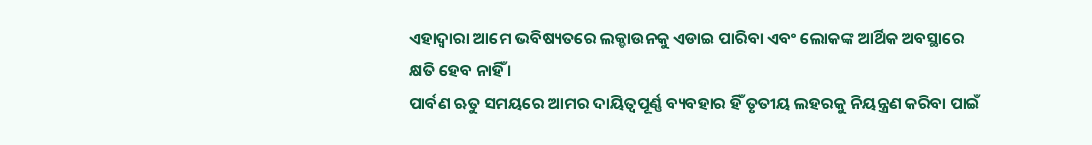ଏହାଦ୍ବାରା ଆମେ ଭବିଷ୍ୟତରେ ଲକ୍ଡାଉନକୁ ଏଡାଇ ପାରିବା ଏବଂ ଲୋକଙ୍କ ଆର୍ଥିକ ଅବସ୍ଥାରେ କ୍ଷତି ହେବ ନାହିଁ ।
ପାର୍ବଣ ଋତୁ ସମୟରେ ଆମର ଦାୟିତ୍ବପୂର୍ଣ୍ଣ ବ୍ୟବହାର ହିଁ ତୃତୀୟ ଲହରକୁ ନିୟନ୍ତ୍ରଣ କରିବା ପାଇଁ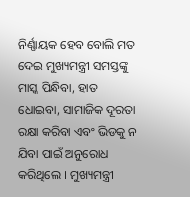ନିର୍ଣ୍ଣାୟକ ହେବ ବୋଲି ମତ ଦେଇ ମୁଖ୍ୟମନ୍ତ୍ରୀ ସମସ୍ତଙ୍କୁ ମାସ୍କ ପିନ୍ଧିବା, ହାତ ଧୋଇବା, ସାମାଜିକ ଦୂରତା ରକ୍ଷା କରିବା ଏବଂ ଭିଡକୁ ନ ଯିବା ପାଇଁ ଅନୁରୋଧ କରିଥିଲେ । ମୁଖ୍ୟମନ୍ତ୍ରୀ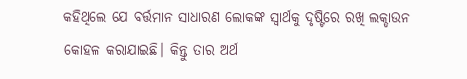କହିଥିଲେ ଯେ ବର୍ତ୍ତମାନ ସାଧାରଣ ଲୋକଙ୍କ ସ୍ବାର୍ଥକୁ ଦୃଷ୍ଟିରେ ରଖି ଲକ୍ଡାଉନ କୋହଳ କରାଯାଇଛି। କିନ୍ତୁ ତାର ଅର୍ଥ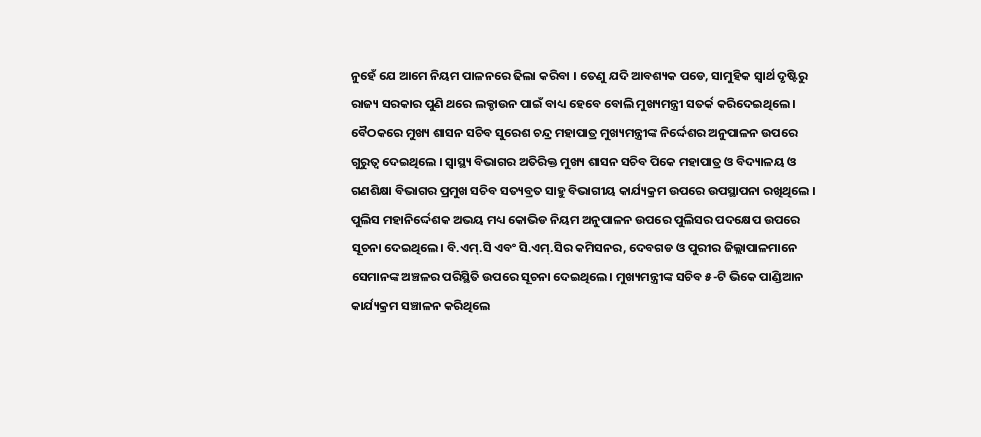ନୁହେଁ ଯେ ଆମେ ନିୟମ ପାଳନରେ ଢିଲା କରିବା । ତେଣୁ ଯଦି ଆବଶ୍ୟକ ପଡେ, ସାମୁହିକ ସ୍ବାର୍ଥ ଦୃଷ୍ଟିରୁ ରାଜ୍ୟ ସରକାର ପୁଣି ଥରେ ଲକ୍ଡାଉନ ପାଇଁ ବାଧ୍ୟ ହେବେ ବୋଲି ମୁଖ୍ୟମନ୍ତ୍ରୀ ସତର୍କ କରିଦେଇଥିଲେ ।
ବୈଠକରେ ମୁଖ୍ୟ ଶାସନ ସଚିବ ସୁରେଶ ଚନ୍ଦ୍ର ମହାପାତ୍ର ମୁଖ୍ୟମନ୍ତ୍ରୀଙ୍କ ନିର୍ଦ୍ଦେଶର ଅନୁପାଳନ ଉପରେ ଗୁରୁତ୍ବ ଦେଇଥିଲେ । ସ୍ବାସ୍ଥ୍ୟ ବିଭାଗର ଅତିରିକ୍ତ ମୁଖ୍ୟ ଶାସନ ସଚିବ ପିକେ ମହାପାତ୍ର ଓ ବିଦ୍ୟାଳୟ ଓ ଗଣଶିକ୍ଷା ବିଭାଗର ପ୍ରମୁଖ ସଚିବ ସତ୍ୟବ୍ରତ ସାହୁ ବିଭାଗୀୟ କାର୍ଯ୍ୟକ୍ରମ ଉପରେ ଉପସ୍ଥାପନା ରଖିଥିଲେ । ପୁଲିସ ମହାନିର୍ଦ୍ଦେଶକ ଅଭୟ ମଧ୍ୟ କୋଭିଡ ନିୟମ ଅନୁପାଳନ ଉପରେ ପୁଲିସର ପଦକ୍ଷେପ ଉପରେ ସୂଚନା ଦେଇଥିଲେ। ବି.ଏମ୍.ସି ଏବଂ ସି.ଏମ୍.ସିର କମିସନର, ଦେବଗଡ ଓ ପୁରୀର ଜିଲ୍ଲାପାଳମାନେ ସେମାନଙ୍କ ଅଞ୍ଚଳର ପରିସ୍ଥିତି ଉପରେ ସୂଚନା ଦେଇଥିଲେ। ମୁଖ୍ୟମନ୍ତ୍ରୀଙ୍କ ସଚିବ ୫-ଟି ଭିକେ ପାଣ୍ଡିଆନ କାର୍ଯ୍ୟକ୍ରମ ସଞ୍ଚାଳନ କରିଥିଲେ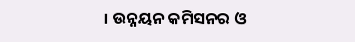। ଉନ୍ନୟନ କମିସନର ଓ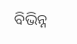ବିଭିନ୍ନ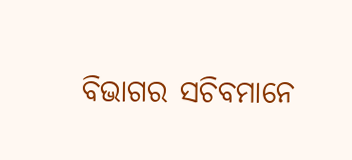ବିଭାଗର ସଚିବମାନେ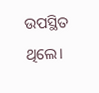ଉପସ୍ଥିତ ଥିଲେ।